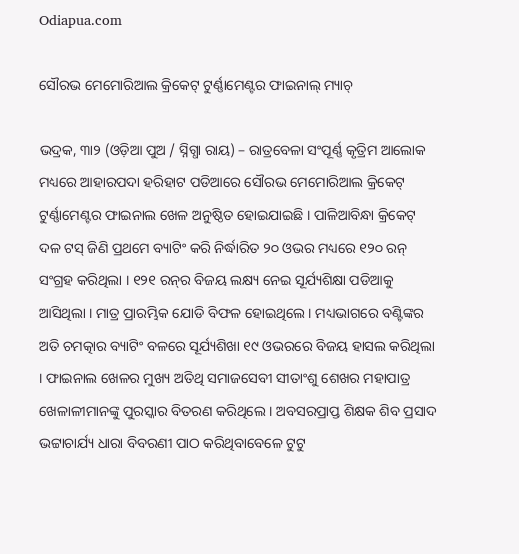Odiapua.com

ସୌରଭ ମେମୋରିଆଲ କ୍ରିକେଟ୍ ଟୁର୍ଣ୍ଣାମେଣ୍ଟର ଫାଇନାଲ୍ ମ୍ୟାଚ୍

ଭଦ୍ରକ, ୩ା୨ (ଓଡ଼ିଆ ପୁଅ / ସ୍ନିଗ୍ଧା ରାୟ) – ରାତ୍ରବେଳା ସଂପୂର୍ଣ୍ଣ କୃତ୍ରିମ ଆଲୋକ ମଧ୍ୟରେ ଆହାରପଦା ହରିହାଟ ପଡିଆରେ ସୌରଭ ମେମୋରିଆଲ କ୍ରିକେଟ୍ ଟୁର୍ଣ୍ଣାମେଣ୍ଟର ଫାଇନାଲ ଖେଳ ଅନୁଷ୍ଠିତ ହୋଇଯାଇଛି । ପାଳିଆବିନ୍ଧା କ୍ରିକେଟ୍ ଦଳ ଟସ୍ ଜିଣି ପ୍ରଥମେ ବ୍ୟାଟିଂ କରି ନିର୍ଦ୍ଧାରିତ ୨୦ ଓଭର ମଧ୍ୟରେ ୧୨୦ ରନ୍ ସଂଗ୍ରହ କରିଥିଲା । ୧୨୧ ରନ୍‌ର ବିଜୟ ଲକ୍ଷ୍ୟ ନେଇ ସୂର୍ଯ୍ୟଶିକ୍ଷା ପଡିଆକୁ ଆସିଥିଲା । ମାତ୍ର ପ୍ରାରମ୍ଭିକ ଯୋଡି ବିଫଳ ହୋଇଥିଲେ । ମଧ୍ୟଭାଗରେ ବଣ୍ଟିଙ୍କର ଅତି ଚମତ୍କାର ବ୍ୟାଟିଂ ବଳରେ ସୂର୍ଯ୍ୟଶିଖା ୧୯ ଓଭରରେ ବିଜୟ ହାସଲ କରିଥିଲା । ଫାଇନାଲ ଖେଳର ମୁଖ୍ୟ ଅତିଥି ସମାଜସେବୀ ସୀତାଂଶୁ ଶେଖର ମହାପାତ୍ର ଖେଳାଳୀମାନଙ୍କୁ ପୁରସ୍କାର ବିତରଣ କରିଥିଲେ । ଅବସରପ୍ରାପ୍ତ ଶିକ୍ଷକ ଶିବ ପ୍ରସାଦ ଭଟ୍ଟାଚାର୍ଯ୍ୟ ଧାରା ବିବରଣୀ ପାଠ କରିଥିବାବେଳେ ଟୁଟୁ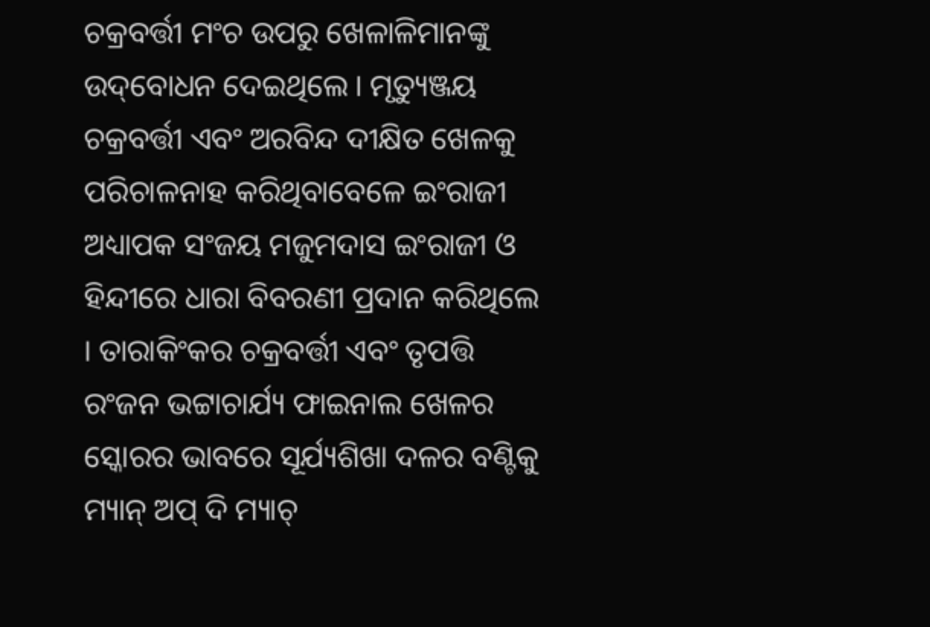ଚକ୍ରବର୍ତ୍ତୀ ମଂଚ ଉପରୁ ଖେଳାଳିମାନଙ୍କୁ ଉଦ୍‌ବୋଧନ ଦେଇଥିଲେ । ମୃତ୍ୟୁଞ୍ଜୟ ଚକ୍ରବର୍ତ୍ତୀ ଏବଂ ଅରବିନ୍ଦ ଦୀକ୍ଷିତ ଖେଳକୁ ପରିଚାଳନାହ କରିଥିବାବେଳେ ଇଂରାଜୀ ଅଧ୍ୟାପକ ସଂଜୟ ମଜୁମଦାସ ଇଂରାଜୀ ଓ ହିନ୍ଦୀରେ ଧାରା ବିବରଣୀ ପ୍ରଦାନ କରିଥିଲେ । ତାରାକିଂକର ଚକ୍ରବର୍ତ୍ତୀ ଏବଂ ତୃପତ୍ତି ରଂଜନ ଭଟ୍ଟାଚାର୍ଯ୍ୟ ଫାଇନାଲ ଖେଳର ସ୍କୋରର ଭାବରେ ସୂର୍ଯ୍ୟଶିଖା ଦଳର ବଣ୍ଟିକୁ ମ୍ୟାନ୍ ଅପ୍ ଦି ମ୍ୟାଚ୍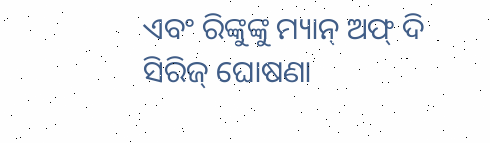ଏବଂ ରିଙ୍କୁଙ୍କୁ ମ୍ୟାନ୍ ଅଫ୍ ଦି ସିରିଜ୍ ଘୋଷଣା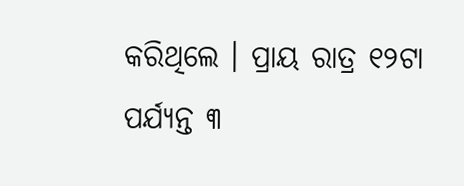କରିଥିଲେ । ପ୍ରାୟ ରାତ୍ର ୧୨ଟା ପର୍ଯ୍ୟନ୍ତ ୩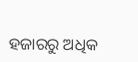ହଜାରରୁ ଅଧିକ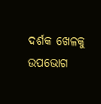ଦର୍ଶକ ଖେଳକୁ ଉପଭୋଗ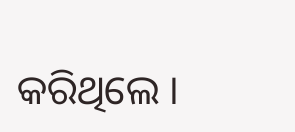କରିଥିଲେ ।